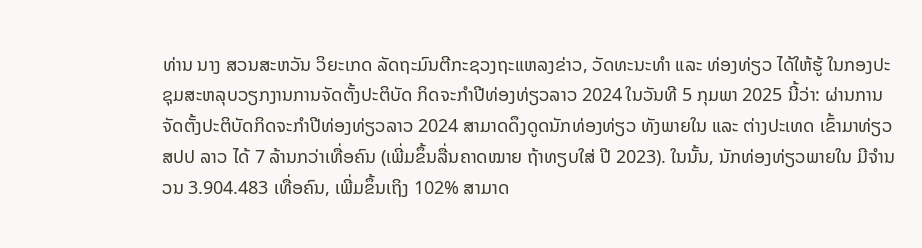ທ່ານ ນາງ ສວນສະຫວັນ ວິຍະເກດ ລັດຖະມົນຕີກະຊວງຖະແຫລງຂ່າວ, ວັດທະນະທຳ ແລະ ທ່ອງທ່ຽວ ໄດ້ໃຫ້ຮູ້ ໃນກອງປະຊຸມສະຫລຸບວຽກງານການຈັດຕັ້ງປະຕິບັດ ກິດຈະກຳປີທ່ອງທ່ຽວລາວ 2024 ໃນວັນທີ 5 ກຸມພາ 2025 ນີ້ວ່າ: ຜ່ານການຈັດຕັ້ງປະຕິບັດກິດຈະກຳປີທ່ອງທ່ຽວລາວ 2024 ສາມາດດຶງດູດນັກທ່ອງທ່ຽວ ທັງພາຍໃນ ແລະ ຕ່າງປະເທດ ເຂົ້າມາທ່ຽວ ສປປ ລາວ ໄດ້ 7 ລ້ານກວ່າເທື່ອຄົນ (ເພີ່ມຂຶ້ນລື່ນຄາດໝາຍ ຖ້າທຽບໃສ່ ປີ 2023). ໃນນັ້ນ, ນັກທ່ອງທ່ຽວພາຍໃນ ມີຈໍານວນ 3.904.483 ເທື່ອຄົນ, ເພີ່ມຂຶ້ນເຖິງ 102% ສາມາດ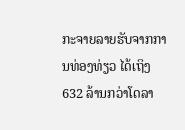ກະຈາຍລາຍຮັບຈາກການທ່ອງທ່ຽວ ໄດ້ເຖິງ 632 ລ້ານກວ່າໂດລາ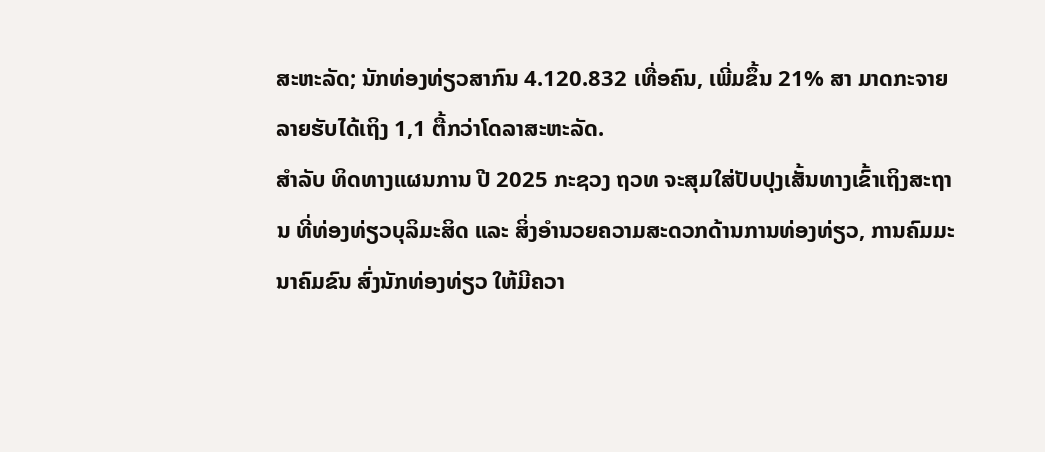ສະຫະລັດ; ນັກທ່ອງທ່ຽວສາກົນ 4.120.832 ເທື່ອຄົນ, ເພີ່ມຂຶ້ນ 21% ສາ ມາດກະຈາຍລາຍຮັບໄດ້ເຖິງ 1,1 ຕື້ກວ່າໂດລາສະຫະລັດ.
ສຳລັບ ທິດທາງແຜນການ ປີ 2025 ກະຊວງ ຖວທ ຈະສຸມໃສ່ປັບປຸງເສັ້ນທາງເຂົ້າເຖິງສະຖານ ທີ່ທ່ອງທ່ຽວບຸລິມະສິດ ແລະ ສິ່ງອໍານວຍຄວາມສະດວກດ້ານການທ່ອງທ່ຽວ, ການຄົມມະນາຄົມຂົນ ສົ່ງນັກທ່ອງທ່ຽວ ໃຫ້ມີຄວາ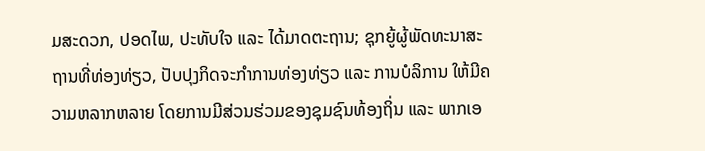ມສະດວກ, ປອດໄພ, ປະທັບໃຈ ແລະ ໄດ້ມາດຕະຖານ; ຊຸກຍູ້ຜູ້ພັດທະນາສະຖານທີ່ທ່ອງທ່ຽວ, ປັບປຸງກິດຈະກຳການທ່ອງທ່ຽວ ແລະ ການບໍລິການ ໃຫ້ມີຄວາມຫລາກຫລາຍ ໂດຍການມີສ່ວນຮ່ວມຂອງຊຸມຊົນທ້ອງຖິ່ນ ແລະ ພາກເອ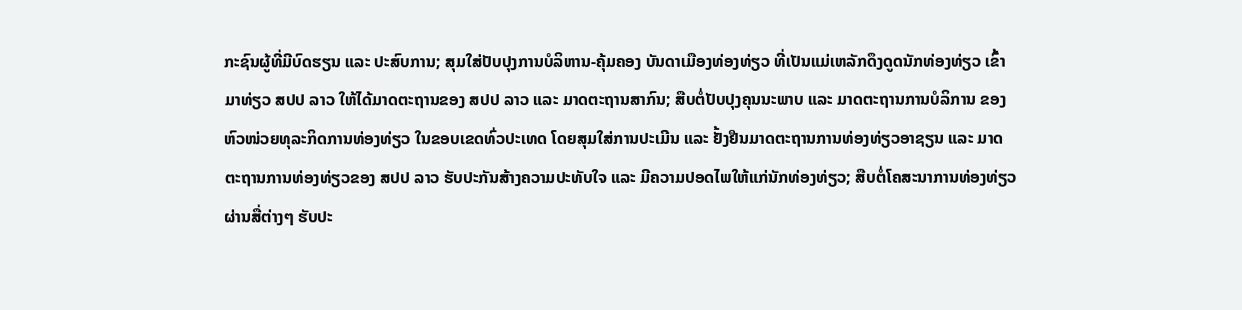ກະຊົນຜູ້ທີ່ມີບົດຮຽນ ແລະ ປະສົບການ; ສຸມໃສ່ປັບປຸງການບໍລິຫານ-ຄຸ້ມຄອງ ບັນດາເມືອງທ່ອງທ່ຽວ ທີ່ເປັນແມ່ເຫລັກດຶງດູດນັກທ່ອງທ່ຽວ ເຂົ້າມາທ່ຽວ ສປປ ລາວ ໃຫ້ໄດ້ມາດຕະຖານຂອງ ສປປ ລາວ ແລະ ມາດຕະຖານສາກົນ; ສືບຕໍ່ປັບປຸງຄຸນນະພາບ ແລະ ມາດຕະຖານການບໍລິການ ຂອງຫົວໜ່ວຍທຸລະກິດການທ່ອງທ່ຽວ ໃນຂອບເຂດທົ່ວປະເທດ ໂດຍສຸມໃສ່ການປະເມີນ ແລະ ຢັ້ງຢືນມາດຕະຖານການທ່ອງທ່ຽວອາຊຽນ ແລະ ມາດຕະຖານການທ່ອງທ່ຽວຂອງ ສປປ ລາວ ຮັບປະກັນສ້າງຄວາມປະທັບໃຈ ແລະ ມີຄວາມປອດໄພໃຫ້ແກ່ນັກທ່ອງທ່ຽວ; ສືບຕໍ່ໂຄສະນາການທ່ອງທ່ຽວຜ່ານສື່ຕ່າງໆ ຮັບປະ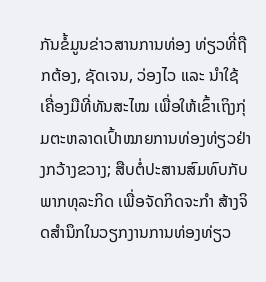ກັນຂໍ້ມູນຂ່າວສານການທ່ອງ ທ່ຽວທີ່ຖືກຕ້ອງ, ຊັດເຈນ, ວ່ອງໄວ ແລະ ນຳໃຊ້ເຄື່ອງມືທີ່ທັນສະໄໝ ເພື່ອໃຫ້ເຂົ້າເຖິງກຸ່ມຕະຫລາດເປົ້າໝາຍການທ່ອງທ່ຽວຢ່າງກວ້າງຂວາງ; ສືບຕໍ່ປະສານສົມທົບກັບພາກທຸລະກິດ ເພື່ອຈັດກິດຈະກໍາ ສ້າງຈິດສຳນຶກໃນວຽກງານການທ່ອງທ່ຽວ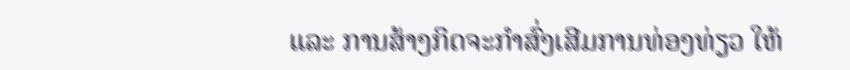ແລະ ການສ້າງກິດຈະກຳສົ່ງເສີມການທ່ອງທ່ຽວ ໃຫ້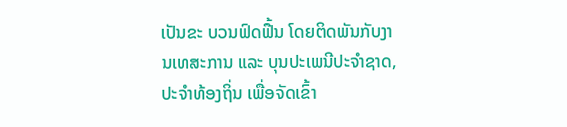ເປັນຂະ ບວນຟົດຟື້ນ ໂດຍຕິດພັນກັບງານເທສະການ ແລະ ບຸນປະເພນີປະຈໍາຊາດ, ປະຈໍາທ້ອງຖິ່ນ ເພື່ອຈັດເຂົ້າ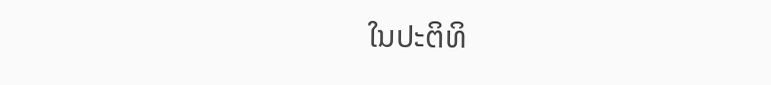ໃນປະຕິທິ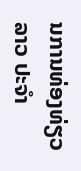ນການທ່ອງທ່ຽວລາວ ປະຈໍາ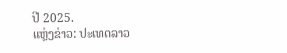ປີ 2025.
ແຫຼ່ງຂ່າວ: ປະເທດລາວ